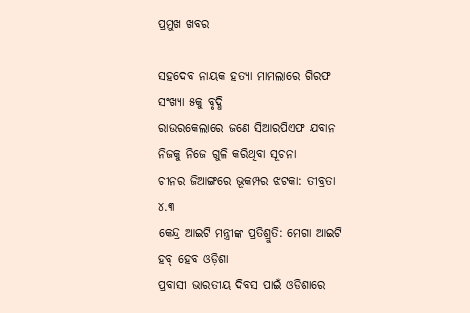ପ୍ରମୁଖ ଖବର

ସହଦେବ ନାୟକ ହତ୍ୟା ମାମଲାରେ ଗିରଫ ସଂଖ୍ୟା ୫କୁ ବୃଦ୍ଧି
ରାଉରକେଲାରେ ଜଣେ ସିଆରପିଏଫ ଯବାନ ନିଜକୁ ନିଜେ ଗୁଳି କରିଥିବା ସୂଚନା
ଚୀନର ଜିଆଙ୍ଗରେ ଭୂକମ୍ପର ଝଟକା: ତୀବ୍ରତା ୪.୩
କେନ୍ଦ୍ର ଆଇଟି ମନ୍ତ୍ରୀଙ୍କ ପ୍ରତିଶ୍ରୁତି: ମେଗା ଆଇଟି ହବ୍ ହେବ ଓଡ଼ିଶା
ପ୍ରବାସୀ ଭାରତୀୟ ଦିବସ ପାଇଁ ଓଡିଶାରେ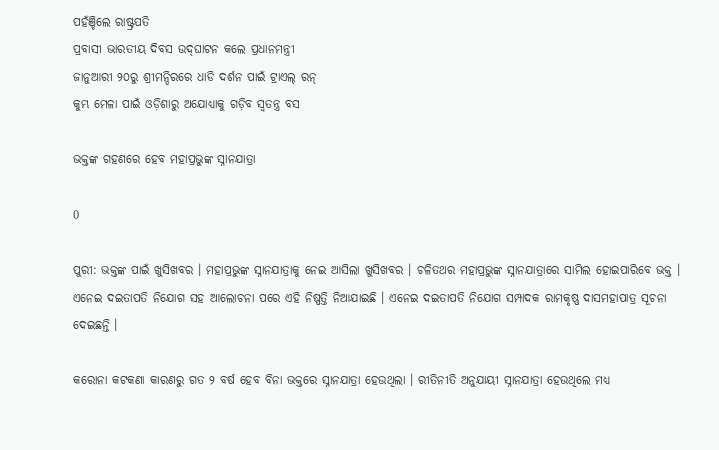ପହଁଞ୍ଚିଲେ ରାଷ୍ଟ୍ରପତି
ପ୍ରବାସୀ ଭାରତୀୟ ଦିବସ ଉଦ୍‌ଘାଟନ କଲେ ପ୍ରଧାନମନ୍ତ୍ରୀ
ଜାନୁଆରୀ ୨୦ରୁ ଶ୍ରୀମନ୍ଦିରରେ ଧାଡି ଦର୍ଶନ ପାଇଁ ଟ୍ରାଏଲ୍ ରନ୍
କୁମ୍ଭ ମେଳା ପାଇଁ ଓଡ଼ିଶାରୁ ଅଯୋଧ୍ୟାକୁ ଗଡ଼ିବ ସ୍ୱତନ୍ତ୍ର ବସ

ଭକ୍ତଙ୍କ ଗହଣରେ ହେବ ମହାପ୍ରଭୁଙ୍କ ସ୍ନାନଯାତ୍ରା

0

ପୁରୀ: ଭକ୍ତଙ୍କ ପାଇଁ ଖୁସିଖବର । ମହାପ୍ରଭୁଙ୍କ ସ୍ନାନଯାତ୍ରାକୁ ନେଇ ଆସିଲା ଖୁସିଖବର । ଚଳିତଥର ମହାପ୍ରଭୁଙ୍କ ସ୍ନାନଯାତ୍ରାରେ ସାମିଲ ହୋଇପାରିବେ ଭକ୍ତ । ଏନେଇ ଦଇତାପତି ନିଯୋଗ ସହ ଆଲୋଚନା ପରେ ଏହି ନିଷ୍ପତ୍ତି ନିଆଯାଇଛି । ଏନେଇ ଦଇତାପତି ନିଯୋଗ ସମ୍ପାଦକ ରାମକୃଷ୍ଣ ଦାସମହାପାତ୍ର ସୂଚନା ଦେଇଛନ୍ତି ।

କରୋନା କଟକଣା କାରଣରୁ ଗତ ୨ ବର୍ଷ ହେବ ବିନା ଭକ୍ତରେ ସ୍ନାନଯାତ୍ରା ହେଉଥିଲା । ରୀତିନୀତି ଅନୁଯାୟୀ ସ୍ନାନଯାତ୍ରା ହେଉଥିଲେ ମଧ୍ୟ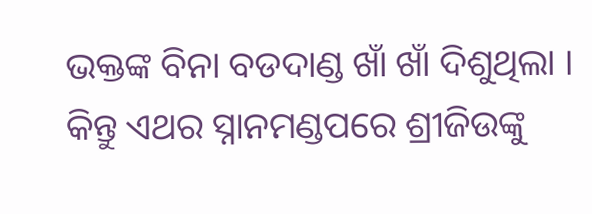ଭକ୍ତଙ୍କ ବିନା ବଡଦାଣ୍ଡ ଖାଁ ଖାଁ ଦିଶୁଥିଲା । କିନ୍ତୁ ଏଥର ସ୍ନାନମଣ୍ଡପରେ ଶ୍ରୀଜିଉଙ୍କୁ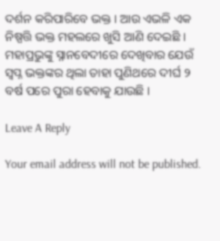ଦର୍ଶନ କରିପାରିବେ ଭକ୍ତ । ଆଉ ଏଭଳି ଏକ ନିଷ୍ପତ୍ତି ଭକ୍ତ ମହଲରେ ଖୁସି ଆଣି ଦେଇଛି । ମହାପ୍ରଭୁଙ୍କୁ ସ୍ନାନବେଦୀରେ ଦେଖିବାର ଯେଉଁ ସ୍ୱପ୍ନ ଭକ୍ତଙ୍କର ଥିଲା ତାହା ପୁଣିଥରେ ଦୀର୍ଘ ୨ ବର୍ଷ ପରେ ପୁରା ହେବାକୁ ଯାଉଛି ।

Leave A Reply

Your email address will not be published.